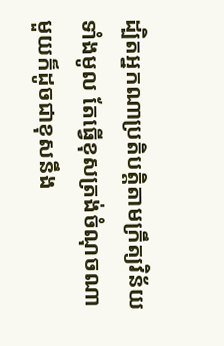ដ្បិតអ្នកណាប្រតិបត្តិតាមក្រឹត្យវិន័យទាំងមូល តែធ្វើខុសត្រង់ចំណុចណាមួយក៏ដូចជាខុសនឹង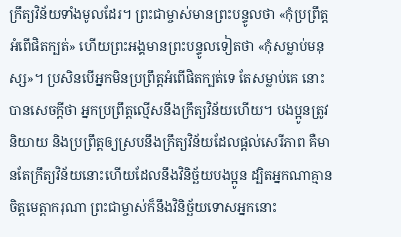ក្រឹត្យវិន័យទាំងមូលដែរ។ ព្រះជាម្ចាស់មានព្រះបន្ទូលថា «កុំប្រព្រឹត្តអំពើផិតក្បត់» ហើយព្រះអង្គមានព្រះបន្ទូលទៀតថា «កុំសម្លាប់មនុស្ស»។ ប្រសិនបើអ្នកមិនប្រព្រឹត្តអំពើផិតក្បត់ទេ តែសម្លាប់គេ នោះបានសេចក្ដីថា អ្នកប្រព្រឹត្តល្មើសនឹងក្រឹត្យវិន័យហើយ។ បងប្អូនត្រូវនិយាយ និងប្រព្រឹត្តឲ្យស្របនឹងក្រឹត្យវិន័យដែលផ្ដល់សេរីភាព គឺមានតែក្រឹត្យវិន័យនោះហើយដែលនឹងវិនិច្ឆ័យបងប្អូន ដ្បិតអ្នកណាគ្មានចិត្តមេត្តាករុណា ព្រះជាម្ចាស់ក៏នឹងវិនិច្ឆ័យទោសអ្នកនោះ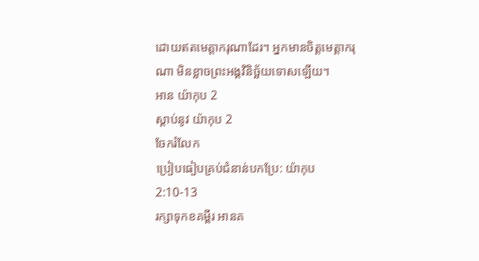ដោយឥតមេត្តាករុណាដែរ។ អ្នកមានចិត្តមេត្តាករុណា មិនខ្លាចព្រះអង្គវិនិច្ឆ័យទោសឡើយ។
អាន យ៉ាកុប 2
ស្ដាប់នូវ យ៉ាកុប 2
ចែករំលែក
ប្រៀបធៀបគ្រប់ជំនាន់បកប្រែ: យ៉ាកុប 2:10-13
រក្សាទុកខគម្ពីរ អានគ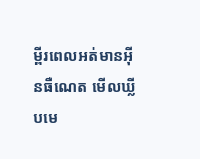ម្ពីរពេលអត់មានអ៊ីនធឺណេត មើលឃ្លីបមេ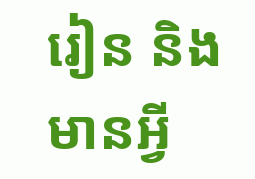រៀន និងមានអ្វី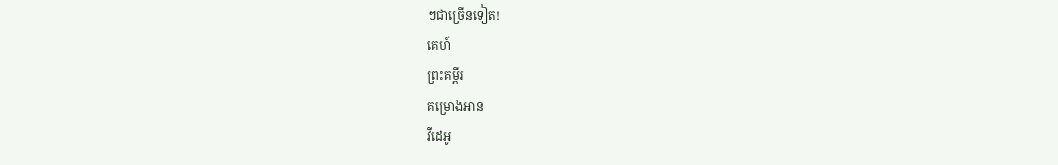ៗជាច្រើនទៀត!
គេហ៍
ព្រះគម្ពីរ
គម្រោងអាន
វីដេអូ